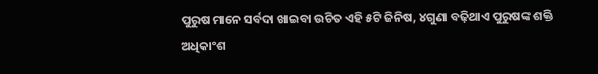ପୁରୁଷ ମାନେ ସର୍ବଦା ଖାଇବା ଉଚିତ ଏହି ୫ଟି ଜିନିଷ, ୪ଗୁଣା ବଢ଼ିଥାଏ ପୁରୁଷଙ୍କ ଶକ୍ତି
ଅଧିକାଂଶ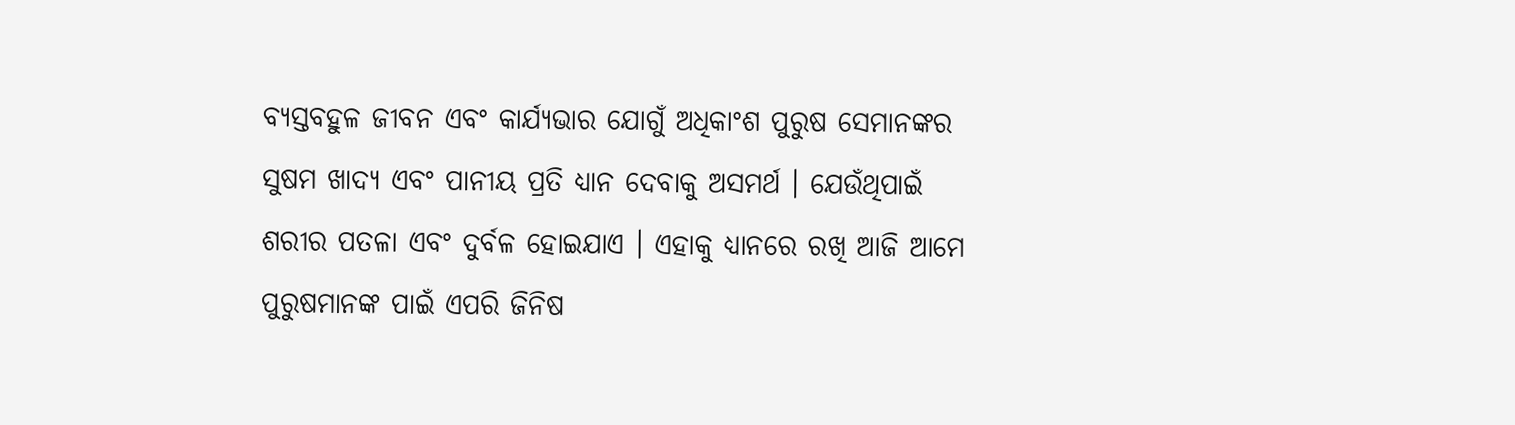ବ୍ୟସ୍ତବହୁଳ ଜୀବନ ଏବଂ କାର୍ଯ୍ୟଭାର ଯୋଗୁଁ ଅଧିକାଂଶ ପୁରୁଷ ସେମାନଙ୍କର ସୁଷମ ଖାଦ୍ୟ ଏବଂ ପାନୀୟ ପ୍ରତି ଧ୍ୟାନ ଦେବାକୁ ଅସମର୍ଥ । ଯେଉଁଥିପାଇଁ ଶରୀର ପତଳା ଏବଂ ଦୁର୍ବଳ ହୋଇଯାଏ । ଏହାକୁ ଧ୍ୟାନରେ ରଖି ଆଜି ଆମେ ପୁରୁଷମାନଙ୍କ ପାଇଁ ଏପରି ଜିନିଷ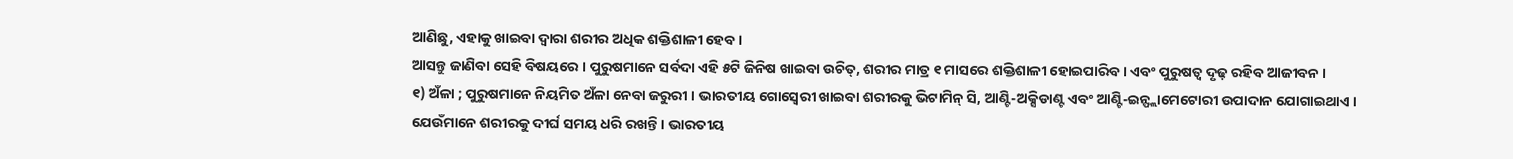ଆଣିଛୁ, ଏହାକୁ ଖାଇବା ଦ୍ୱାରା ଶରୀର ଅଧିକ ଶକ୍ତିଶାଳୀ ହେବ ।
ଆସନ୍ତୁ ଜାଣିବା ସେହି ବିଷୟରେ । ପୁରୁଷମାନେ ସର୍ବଦା ଏହି ୫ଟି ଜିନିଷ ଖାଇବା ଉଚିତ୍, ଶରୀର ମାତ୍ର ୧ ମାସରେ ଶକ୍ତିଶାଳୀ ହୋଇପାରିବ । ଏବଂ ପୁରୁଷତ୍ୱ ଦୃଢ଼ ରହିବ ଆଜୀବନ ।
୧) ଅଁଳା ; ପୁରୁଷମାନେ ନିୟମିତ ଅଁଳା ନେବା ଜରୁରୀ । ଭାରତୀୟ ଗୋସ୍ବେରୀ ଖାଇବା ଶରୀରକୁ ଭିଟାମିନ୍ ସି, ଆଣ୍ଟି-ଅକ୍ସିଡାଣ୍ଟ ଏବଂ ଆଣ୍ଟି-ଇନ୍ଫ୍ଲାମେଟୋରୀ ଉପାଦାନ ଯୋଗାଇଥାଏ । ଯେଉଁମାନେ ଶରୀରକୁ ଦୀର୍ଘ ସମୟ ଧରି ରଖନ୍ତି । ଭାରତୀୟ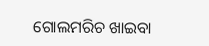ଗୋଲମରିଚ ଖାଇବା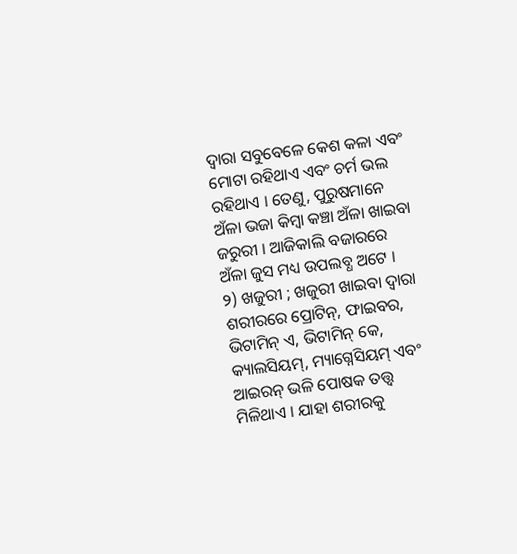ଦ୍ୱାରା ସବୁବେଳେ କେଶ କଳା ଏବଂ ମୋଟା ରହିଥାଏ ଏବଂ ଚର୍ମ ଭଲ ରହିଥାଏ । ତେଣୁ, ପୁରୁଷମାନେ ଅଁଳା ଭଜା କିମ୍ବା କଞ୍ଚା ଅଁଳା ଖାଇବା ଜରୁରୀ । ଆଜିକାଲି ବଜାରରେ ଅଁଳା ଜୁସ ମଧ୍ୟ ଉପଲବ୍ଧ ଅଟେ ।
୨) ଖଜୁରୀ ; ଖଜୁରୀ ଖାଇବା ଦ୍ୱାରା ଶରୀରରେ ପ୍ରୋଟିନ୍, ଫାଇବର, ଭିଟାମିନ୍ ଏ, ଭିଟାମିନ୍ କେ, କ୍ୟାଲସିୟମ୍, ମ୍ୟାଗ୍ନେସିୟମ୍ ଏବଂ ଆଇରନ୍ ଭଳି ପୋଷକ ତତ୍ତ୍ୱ ମିଳିଥାଏ । ଯାହା ଶରୀରକୁ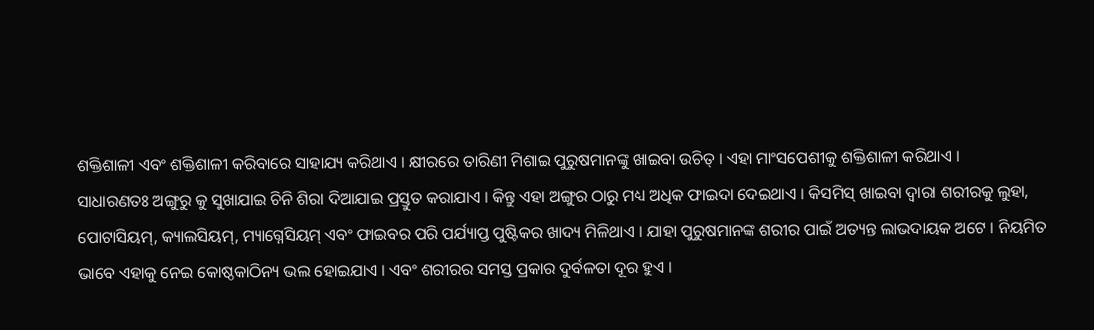ଶକ୍ତିଶାଳୀ ଏବଂ ଶକ୍ତିଶାଳୀ କରିବାରେ ସାହାଯ୍ୟ କରିଥାଏ । କ୍ଷୀରରେ ତାରିଣୀ ମିଶାଇ ପୁରୁଷମାନଙ୍କୁ ଖାଇବା ଉଚିତ୍ । ଏହା ମାଂସପେଶୀକୁ ଶକ୍ତିଶାଳୀ କରିଥାଏ ।
ସାଧାରଣତଃ ଅଙ୍ଗୁରୁ କୁ ସୁଖାଯାଇ ଚିନି ଶିରା ଦିଆଯାଇ ପ୍ରସ୍ତୁତ କରାଯାଏ । କିନ୍ତୁ ଏହା ଅଙ୍ଗୁର ଠାରୁ ମଧ୍ୟ ଅଧିକ ଫାଇଦା ଦେଇଥାଏ । କିସମିସ୍ ଖାଇବା ଦ୍ୱାରା ଶରୀରକୁ ଲୁହା, ପୋଟାସିୟମ୍, କ୍ୟାଲସିୟମ୍, ମ୍ୟାଗ୍ନେସିୟମ୍ ଏବଂ ଫାଇବର ପରି ପର୍ଯ୍ୟାପ୍ତ ପୁଷ୍ଟିକର ଖାଦ୍ୟ ମିଳିଥାଏ । ଯାହା ପୁରୁଷମାନଙ୍କ ଶରୀର ପାଇଁ ଅତ୍ୟନ୍ତ ଲାଭଦାୟକ ଅଟେ । ନିୟମିତ ଭାବେ ଏହାକୁ ନେଇ କୋଷ୍ଠକାଠିନ୍ୟ ଭଲ ହୋଇଯାଏ । ଏବଂ ଶରୀରର ସମସ୍ତ ପ୍ରକାର ଦୁର୍ବଳତା ଦୂର ହୁଏ ।